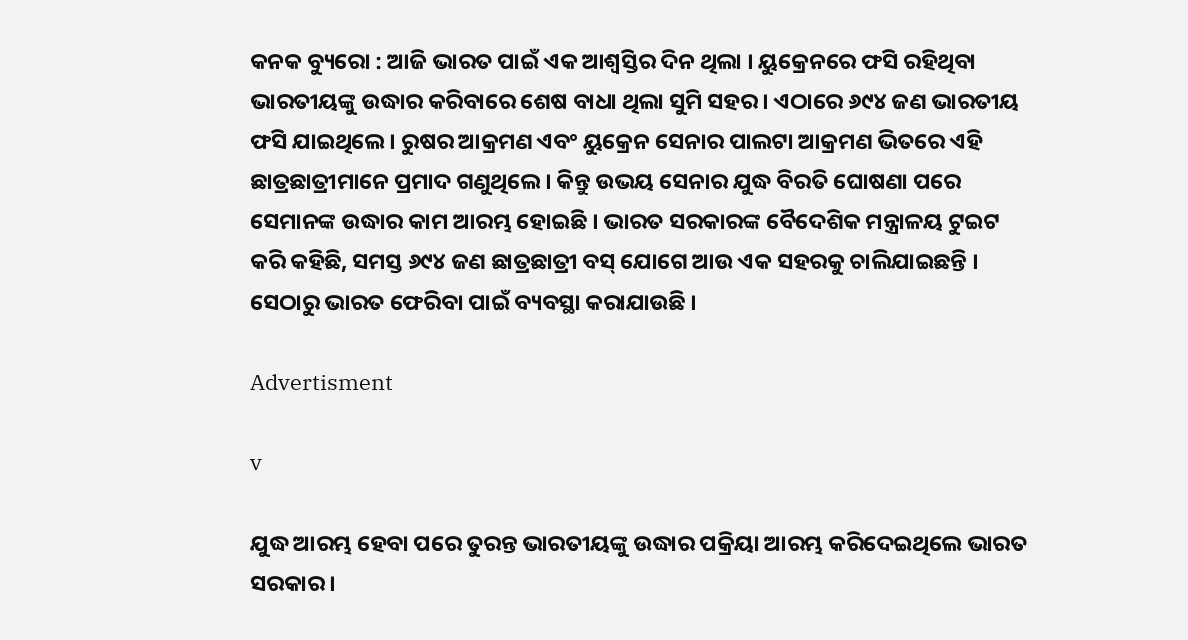କନକ ବ୍ୟୁରୋ : ଆଜି ଭାରତ ପାଇଁ ଏକ ଆଶ୍ୱସ୍ତିର ଦିନ ଥିଲା । ୟୁକ୍ରେନରେ ଫସି ରହିଥିବା ଭାରତୀୟଙ୍କୁ ଉଦ୍ଧାର କରିବାରେ ଶେଷ ବାଧା ଥିଲା ସୁମି ସହର । ଏଠାରେ ୬୯୪ ଜଣ ଭାରତୀୟ ଫସି ଯାଇଥିଲେ । ରୁଷର ଆକ୍ରମଣ ଏବଂ ୟୁକ୍ରେନ ସେନାର ପାଲଟା ଆକ୍ରମଣ ଭିତରେ ଏହି ଛାତ୍ରଛାତ୍ରୀମାନେ ପ୍ରମାଦ ଗଣୁଥିଲେ । କିନ୍ତୁ ଉଭୟ ସେନାର ଯୁଦ୍ଧ ବିରତି ଘୋଷଣା ପରେ ସେମାନଙ୍କ ଉଦ୍ଧାର କାମ ଆରମ୍ଭ ହୋଇଛି । ଭାରତ ସରକାରଙ୍କ ବୈଦେଶିକ ମନ୍ତ୍ରାଳୟ ଟୁଇଟ କରି କହିଛି, ସମସ୍ତ ୬୯୪ ଜଣ ଛାତ୍ରଛାତ୍ରୀ ବସ୍ ଯୋଗେ ଆଉ ଏକ ସହରକୁ ଚାଲିଯାଇଛନ୍ତି । ସେଠାରୁ ଭାରତ ଫେରିବା ପାଇଁ ବ୍ୟବସ୍ଥା କରାଯାଉଛି ।

Advertisment

v

ଯୁଦ୍ଧ ଆରମ୍ଭ ହେବା ପରେ ତୁରନ୍ତ ଭାରତୀୟଙ୍କୁ ଉଦ୍ଧାର ପକ୍ରିୟା ଆରମ୍ଭ କରିଦେଇଥିଲେ ଭାରତ ସରକାର ।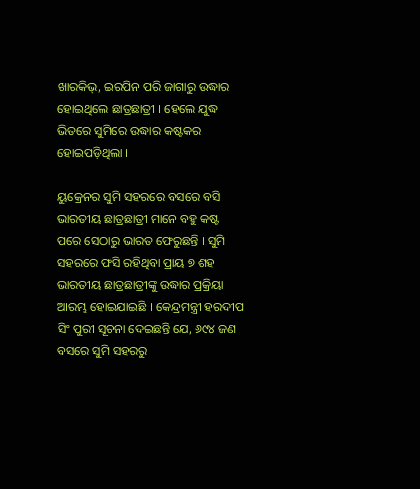ଖାରକିଭ୍, ଇରପିନ ପରି ଜାଗାରୁ ଉଦ୍ଧାର ହୋଇଥିଲେ ଛାତ୍ରଛାତ୍ରୀ । ହେଲେ ଯୁଦ୍ଧ ଭିତରେ ସୁମିରେ ଉଦ୍ଧାର କଷ୍ଟକର ହୋଇପଡ଼ିଥିଲା ।

ୟୁକ୍ରେନର ସୁମି ସହରରେ ବସରେ ବସି ଭାରତୀୟ ଛାତ୍ରଛାତ୍ରୀ ମାନେ ବହୁ କଷ୍ଟ ପରେ ସେଠାରୁ ଭାରତ ଫେରୁଛନ୍ତି । ସୁମି ସହରରେ ଫସି ରହିଥିବା ପ୍ରାୟ ୭ ଶହ ଭାରତୀୟ ଛାତ୍ରଛାତ୍ରୀଙ୍କୁ ଉଦ୍ଧାର ପ୍ରକ୍ରିୟା ଆରମ୍ଭ ହୋଇଯାଇଛି । କେନ୍ଦ୍ରମନ୍ତ୍ରୀ ହରଦୀପ ସିଂ ପୁରୀ ସୂଚନା ଦେଇଛନ୍ତି ଯେ, ୬୯୪ ଜଣ ବସରେ ସୁମି ସହରରୁ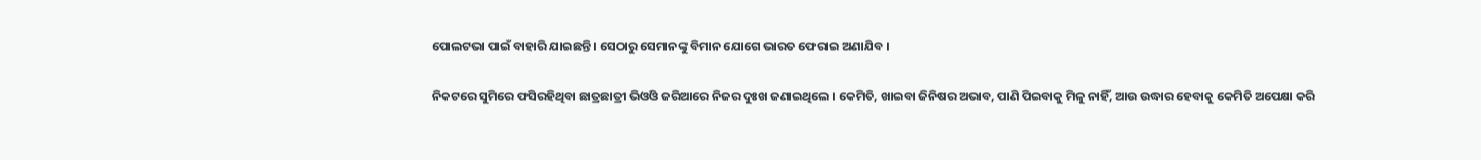ପୋଲଟଭା ପାଇଁ ବାହାରି ଯାଇଛନ୍ତି । ସେଠାରୁ ସେମାନଙ୍କୁ ବିମାନ ଯୋଗେ ଭାରତ ଫେରାଇ ଅଣାଯିବ ।

ନିକଟରେ ସୁମିରେ ଫସିରହିଥିବା ଛାତ୍ରଛାତ୍ରୀ ଭିଓିଓ ଜରିଆରେ ନିଜର ଦୁଃଖ ଜଣାଇଥିଲେ । କେମିତି, ଖାଇବା ଜିନିଷର ଅଭାବ, ପାଣି ପିଇବାକୁ ମିଳୁ ନାହିଁ, ଆଉ ଉଦ୍ଧାର ହେବାକୁ କେମିତି ଅପେକ୍ଷା କରି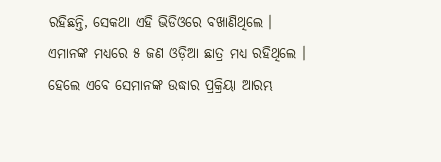ରହିଛନ୍ତି, ସେକଥା ଏହି ଭିଡିଓରେ ବଖାଣିଥିଲେ । ଏମାନଙ୍କ ମଧ୍ୟରେ ୫ ଜଣ ଓଡ଼ିଆ ଛାତ୍ର ମଧ୍ୟ ରହିଥିଲେ । ହେଲେ ଏବେ ସେମାନଙ୍କ ଉଦ୍ଧାର ପ୍ରକ୍ରିୟା ଆରମ୍ଭ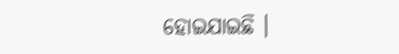ହୋଇଯାଇଛି ।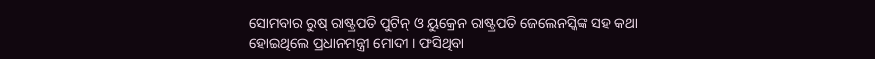ସୋମବାର ରୁଷ୍ ରାଷ୍ଟ୍ରପତି ପୁଟିନ୍ ଓ ୟୁକ୍ରେନ ରାଷ୍ଟ୍ରପତି ଜେଲେନସ୍କିଙ୍କ ସହ କଥା ହୋଇଥିଲେ ପ୍ରଧାନମନ୍ତ୍ରୀ ମୋଦୀ । ଫସିଥିବା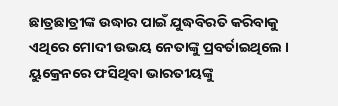ଛାତ୍ରଛାତ୍ରୀଙ୍କ ଉଦ୍ଧାର ପାଇଁ ଯୁଦ୍ଧବିରତି କରିବାକୁ ଏଥିରେ ମୋଦୀ ଉଭୟ ନେତାଙ୍କୁ ପ୍ରବର୍ତାଇଥିଲେ । ୟୁକ୍ରେନରେ ଫସିଥିବା ଭାରତୀୟଙ୍କୁ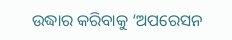ଉଦ୍ଧାର କରିବାକୁ ‘ଅପରେସନ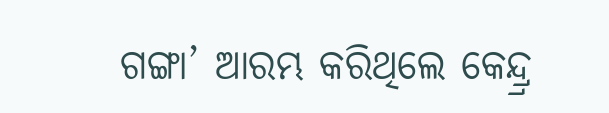ଗଙ୍ଗା’ ଆରମ୍ଭ କରିଥିଲେ କେନ୍ଦ୍ର୍ର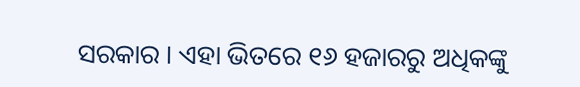ସରକାର । ଏହା ଭିତରେ ୧୬ ହଜାରରୁ ଅଧିକଙ୍କୁ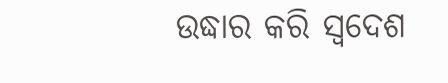ଉଦ୍ଧାର କରି ସ୍ୱଦେଶ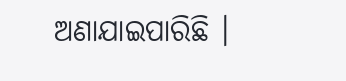ଅଣାଯାଇପାରିଛି ।